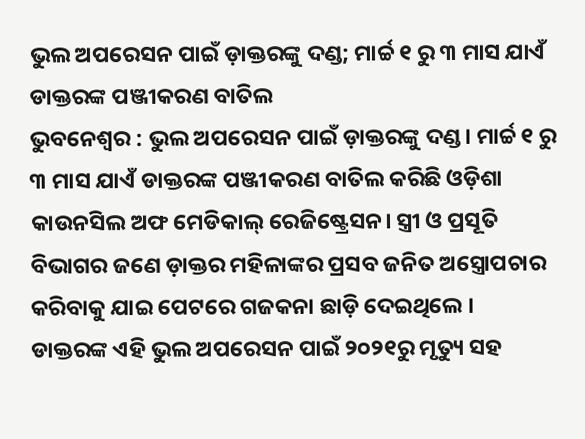ଭୁଲ ଅପରେସନ ପାଇଁ ଡ଼ାକ୍ତରଙ୍କୁ ଦଣ୍ଡ; ମାର୍ଚ୍ଚ ୧ ରୁ ୩ ମାସ ଯାଏଁ ଡାକ୍ତରଙ୍କ ପଞ୍ଜୀକରଣ ବାତିଲ
ଭୁବନେଶ୍ୱର : ଭୁଲ ଅପରେସନ ପାଇଁ ଡ଼ାକ୍ତରଙ୍କୁ ଦଣ୍ଡ। ମାର୍ଚ୍ଚ ୧ ରୁ ୩ ମାସ ଯାଏଁ ଡାକ୍ତରଙ୍କ ପଞ୍ଜୀକରଣ ବାତିଲ କରିଛି ଓଡ଼ିଶା କାଉନସିଲ ଅଫ ମେଡିକାଲ୍ ରେଜିଷ୍ଟ୍ରେସନ। ସ୍ତ୍ରୀ ଓ ପ୍ରସୂତି ବିଭାଗର ଜଣେ ଡ଼ାକ୍ତର ମହିଳାଙ୍କର ପ୍ରସବ ଜନିତ ଅସ୍ତ୍ରୋପଚାର କରିବାକୁ ଯାଇ ପେଟରେ ଗଜକନା ଛାଡ଼ି ଦେଇଥିଲେ ।
ଡାକ୍ତରଙ୍କ ଏହି ଭୁଲ ଅପରେସନ ପାଇଁ ୨୦୨୧ରୁ ମୃତ୍ୟୁ ସହ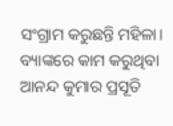ସଂଗ୍ରାମ କରୁଛନ୍ତି ମହିଳା। ବ୍ୟାଙ୍କରେ କାମ କରୁଥିବା ଆନନ୍ଦ କୁମାର ପ୍ରସୂତି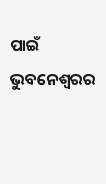ପାଇଁ ଭୁବନେଶ୍ୱରର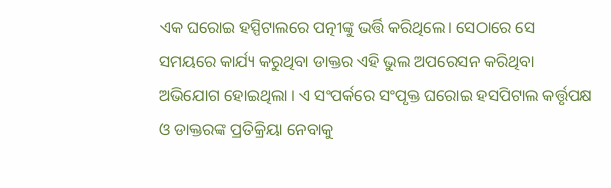ଏକ ଘରୋଇ ହସ୍ପିଟାଲରେ ପତ୍ନୀଙ୍କୁ ଭର୍ତ୍ତି କରିଥିଲେ। ସେଠାରେ ସେ ସମୟରେ କାର୍ଯ୍ୟ କରୁଥିବା ଡାକ୍ତର ଏହି ଭୁଲ ଅପରେସନ କରିଥିବା ଅଭିଯୋଗ ହୋଇଥିଲା । ଏ ସଂପର୍କରେ ସଂପୃକ୍ତ ଘରୋଇ ହସପିଟାଲ କର୍ତ୍ତୃପକ୍ଷ ଓ ଡାକ୍ତରଙ୍କ ପ୍ରତିକ୍ରିୟା ନେବାକୁ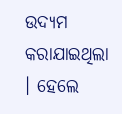ଉଦ୍ୟମ କରାଯାଇଥିଲା । ହେଲେ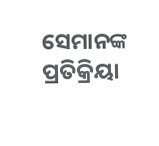ସେମାନଙ୍କ ପ୍ରତିକ୍ରିୟା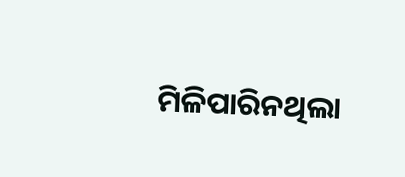ମିଳିପାରିନଥିଲା